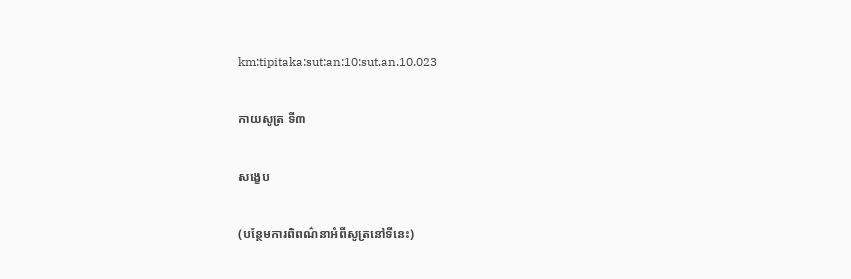km:tipitaka:sut:an:10:sut.an.10.023

កាយសូត្រ ទី៣

សង្ខេប

(បន្ថែមការពិពណ៌នាអំពីសូត្រនៅទីនេះ)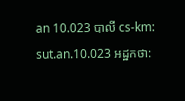an 10.023 បាលី cs-km: sut.an.10.023 អដ្ឋកថា: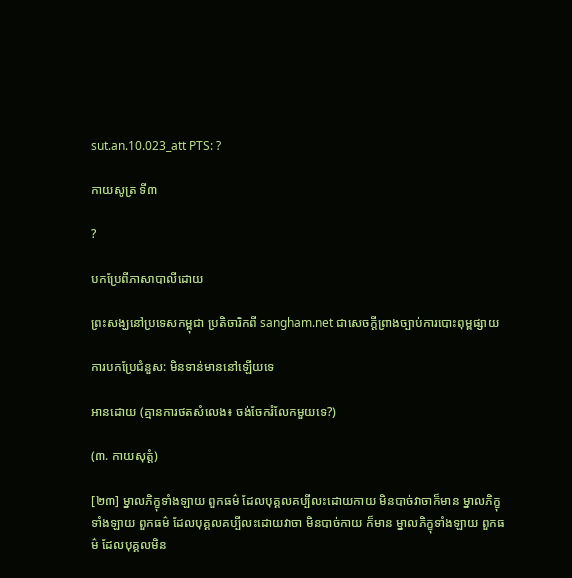sut.an.10.023_att PTS: ?

កាយសូត្រ ទី៣

?

បកប្រែពីភាសាបាលីដោយ

ព្រះសង្ឃនៅប្រទេសកម្ពុជា ប្រតិចារិកពី sangham.net ជាសេចក្តីព្រាងច្បាប់ការបោះពុម្ពផ្សាយ

ការបកប្រែជំនួស: មិនទាន់មាននៅឡើយទេ

អានដោយ (គ្មានការថតសំលេង៖ ចង់ចែករំលែកមួយទេ?)

(៣. កាយសុត្តំ)

[២៣] ម្នាលភិក្ខុទាំងឡាយ ពួកធម៌ ដែលបុគ្គលគប្បីលះដោយកាយ មិនបាច់វាចាក៏មាន ម្នាលភិក្ខុទាំងឡាយ ពួកធម៌ ដែលបុគ្គលគប្បីលះដោយវាចា មិនបាច់កាយ ក៏មាន ម្នាលភិក្ខុទាំងឡាយ ពួកធម៌ ដែលបុគ្គលមិន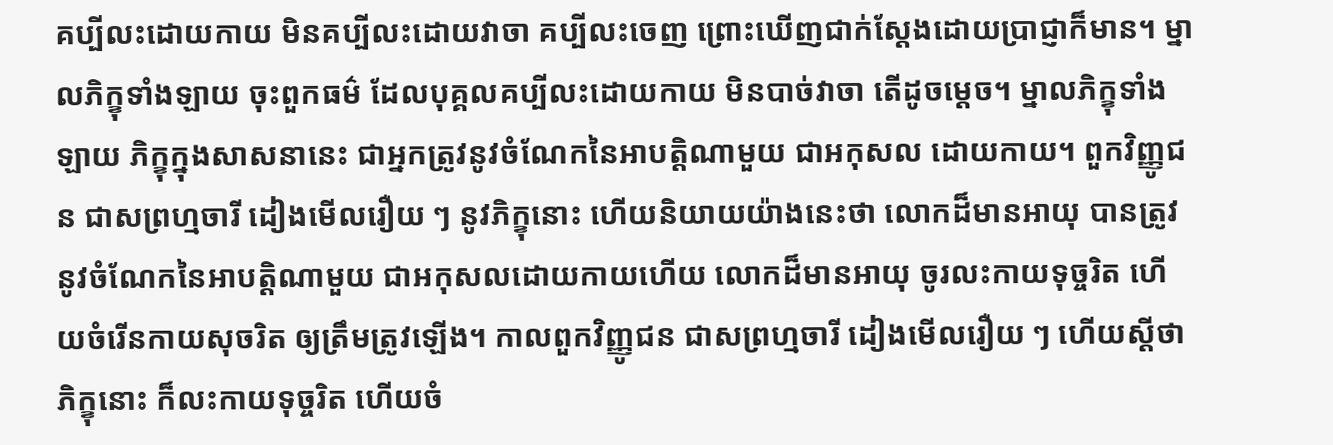គប្បីលះដោយកាយ មិនគប្បីលះដោយវាចា គប្បីលះចេញ ព្រោះឃើញជាក់ស្តែងដោយប្រាជ្ញាក៏មាន។ ម្នាលភិក្ខុទាំងឡាយ ចុះពួកធម៌ ដែលបុគ្គលគប្បីលះដោយកាយ មិនបាច់វាចា តើដូចម្តេច។ ម្នាលភិក្ខុទាំងឡាយ ភិក្ខុក្នុងសាសនានេះ ជាអ្នកត្រូវនូវចំណែកនៃអាបត្តិណាមួយ ជាអកុសល ដោយកាយ។ ពួកវិញ្ញូជន ជាសព្រហ្មចារី ដៀងមើលរឿយ ៗ នូវភិក្ខុនោះ ហើយនិយាយយ៉ាងនេះថា លោកដ៏មានអាយុ បានត្រូវនូវចំណែកនៃអាបត្តិណាមួយ ជាអកុសលដោយកាយហើយ លោកដ៏មានអាយុ ចូរលះកាយទុច្ចរិត ហើយចំរើនកាយសុចរិត ឲ្យត្រឹមត្រូវឡើង។ កាលពួកវិញ្ញូជន ជាសព្រហ្មចារី ដៀងមើលរឿយ ៗ ហើយស្តីថា ភិក្ខុនោះ ក៏លះកាយទុច្ចរិត ហើយចំ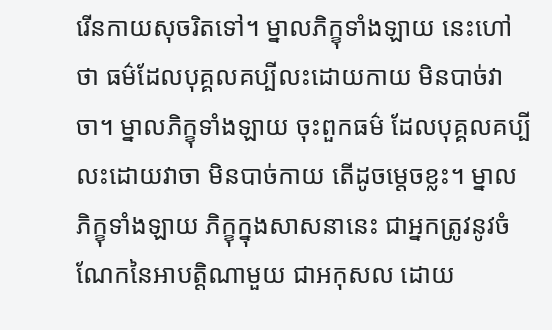រើនកាយសុចរិតទៅ។ ម្នាលភិក្ខុទាំងឡាយ នេះហៅថា ធម៌ដែលបុគ្គលគប្បីលះដោយកាយ មិនបាច់វាចា។ ម្នាលភិក្ខុទាំងឡាយ ចុះពួកធម៌ ដែលបុគ្គលគប្បីលះដោយវាចា មិនបាច់កាយ តើដូចម្តេចខ្លះ។ ម្នាលភិក្ខុទាំងឡាយ ភិក្ខុក្នុងសាសនានេះ ជាអ្នកត្រូវនូវចំណែកនៃអាបត្តិណាមួយ ជាអកុសល ដោយ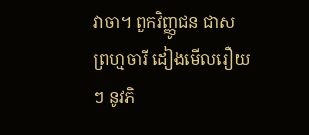វាចា។ ពួកវិញ្ញូជន ជាសព្រហ្មចារី ដៀងមើលរឿយ ៗ នូវភិ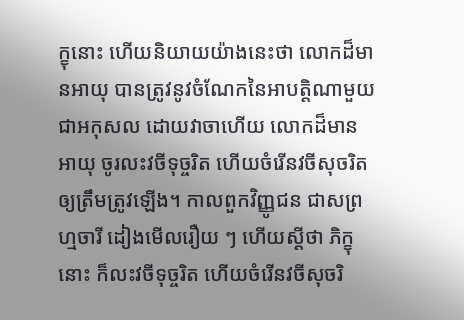ក្ខុនោះ ហើយនិយាយយ៉ាងនេះថា លោកដ៏មានអាយុ បានត្រូវនូវចំណែកនៃអាបត្តិណាមួយ ជាអកុសល ដោយវាចាហើយ លោកដ៏មានអាយុ ចូរលះវចីទុច្ចរិត ហើយចំរើនវចីសុចរិតឲ្យត្រឹមត្រូវឡើង។ កាលពួកវិញ្ញូជន ជាសព្រហ្មចារី ដៀងមើលរឿយ ៗ ហើយស្តីថា ភិក្ខុនោះ ក៏លះវចីទុច្ចរិត ហើយចំរើនវចីសុចរិ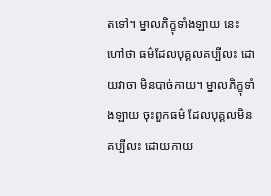តទៅ។ ម្នាលភិក្ខុទាំងឡាយ នេះហៅថា ធម៌ដែលបុគ្គលគប្បីលះ ដោយវាចា មិនបាច់កាយ។ ម្នាលភិក្ខុទាំងឡាយ ចុះពួកធម៌ ដែលបុគ្គលមិនគប្បីលះ ដោយកាយ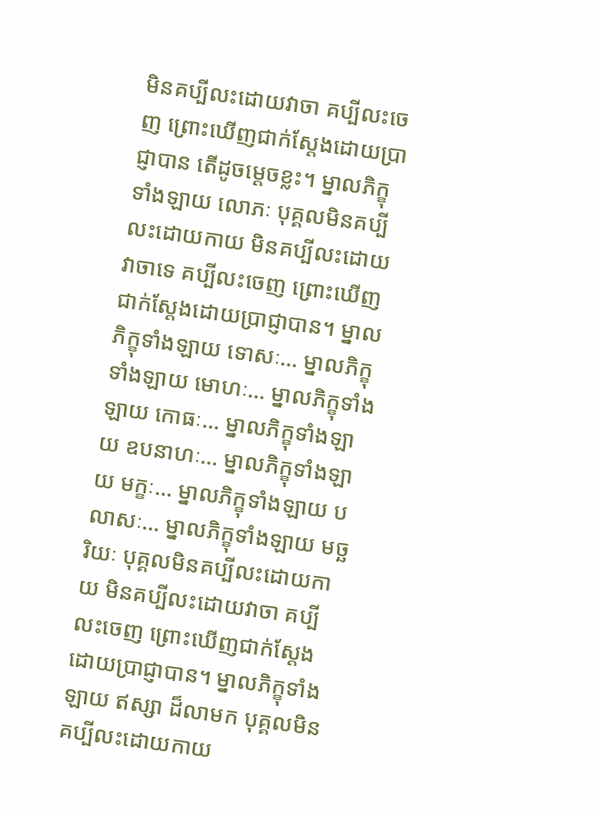មិនគប្បីលះដោយវាចា គប្បីលះចេញ ព្រោះឃើញជាក់ស្តែងដោយប្រាជ្ញាបាន តើដូចម្តេចខ្លះ។ ម្នាលភិក្ខុទាំងឡាយ លោភៈ បុគ្គលមិនគប្បីលះដោយកាយ មិនគប្បីលះដោយវាចាទេ គប្បីលះចេញ ព្រោះឃើញជាក់ស្តែងដោយប្រាជ្ញាបាន។ ម្នាលភិក្ខុទាំងឡាយ ទោសៈ… ម្នាលភិក្ខុទាំងឡាយ មោហៈ… ម្នាលភិក្ខុទាំងឡាយ កោធៈ… ម្នាលភិក្ខុទាំងឡាយ ឧបនាហៈ… ម្នាលភិក្ខុទាំងឡាយ មក្ខៈ… ម្នាលភិក្ខុទាំងឡាយ បលាសៈ… ម្នាលភិក្ខុទាំងឡាយ មច្ឆរិយៈ បុគ្គលមិនគប្បីលះដោយកាយ មិនគប្បីលះដោយវាចា គប្បីលះចេញ ព្រោះឃើញជាក់ស្តែង ដោយប្រាជ្ញាបាន។ ម្នាលភិក្ខុទាំងឡាយ ឥស្សា ដ៏លាមក បុគ្គលមិនគប្បីលះដោយកាយ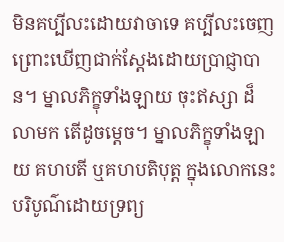មិនគប្បីលះដោយវាចាទេ គប្បីលះចេញ ព្រោះឃើញជាក់ស្តែងដោយប្រាជ្ញាបាន។ ម្នាលភិក្ខុទាំងឡាយ ចុះឥស្សា ដ៏លាមក តើដូចម្តេច។ ម្នាលភិក្ខុទាំងឡាយ គហបតី ឬគហបតិបុត្ត ក្នុងលោកនេះ បរិបូណ៌ដោយទ្រព្យ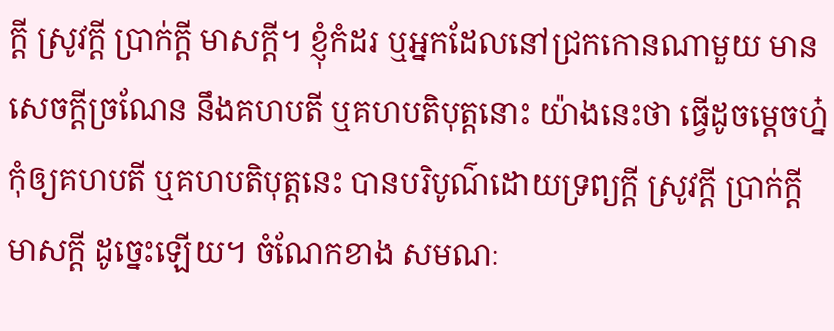ក្តី ស្រូវក្តី ប្រាក់ក្តី មាសក្តី។ ខ្ញុំកំដរ ឬអ្នកដែលនៅជ្រកកោនណាមួយ មានសេចក្តីច្រណែន នឹងគហបតី ឬគហបតិបុត្តនោះ យ៉ាងនេះថា ធ្វើដូចម្តេចហ្ន៎ កុំឲ្យគហបតី ឬគហបតិបុត្តនេះ បានបរិបូណ៌ដោយទ្រព្យក្តី ស្រូវក្តី ប្រាក់ក្តី មាសក្តី ដូច្នេះឡើយ។ ចំណែកខាង សមណៈ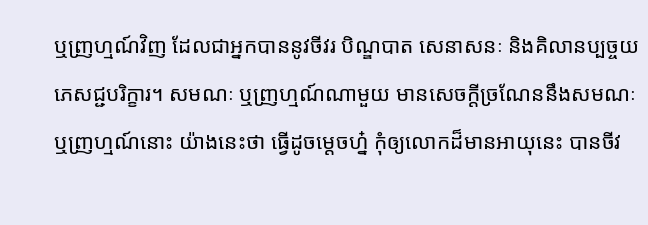ឬញ្រហ្មណ៍វិញ ដែលជាអ្នកបាននូវចីវរ បិណ្ឌបាត សេនាសនៈ និងគិលានប្បច្ចយភេសជ្ជបរិក្ខារ។ សមណៈ ឬញ្រហ្មណ៍ណាមួយ មានសេចក្តីច្រណែននឹងសមណៈ ឬញ្រហ្មណ៍នោះ យ៉ាងនេះថា ធ្វើដូចម្តេចហ្ន៎ កុំឲ្យលោកដ៏មានអាយុនេះ បានចីវ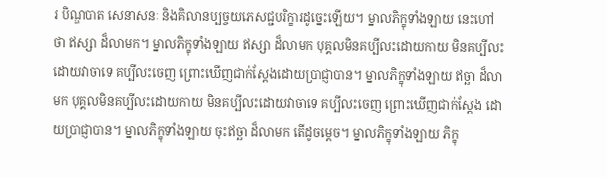រ បិណ្ឌបាត សេនាសនៈ និងគិលានប្បច្ចយភេសជ្ជបរិក្ខារដូច្នេះឡើយ។ ម្នាលភិក្ខុទាំងឡាយ នេះហៅថា ឥស្សា ដ៏លាមក។ ម្នាលភិក្ខុទាំងឡាយ ឥស្សា ដ៏លាមក បុគ្គលមិនគប្បីលះដោយកាយ មិនគប្បីលះដោយវាចាទេ គប្បីលះចេញ ព្រោះឃើញជាក់ស្តែងដោយប្រាជ្ញាបាន។ ម្នាលភិក្ខុទាំងឡាយ ឥច្ឆា ដ៏លាមក បុគ្គលមិនគប្បីលះដោយកាយ មិនគប្បីលះដោយវាចាទេ គប្បីលះចេញ ព្រោះឃើញជាក់ស្តែង ដោយប្រាជ្ញាបាន។ ម្នាលភិក្ខុទាំងឡាយ ចុះឥច្ឆា ដ៏លាមក តើដូចម្តេច។ ម្នាលភិក្ខុទាំងឡាយ ភិក្ខុ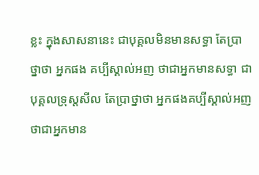ខ្លះ ក្នុងសាសនានេះ ជាបុគ្គលមិនមានសទ្ធា តែប្រាថ្នាថា អ្នកផង គប្បីស្គាល់អញ ថាជាអ្នកមានសទ្ធា ជាបុគ្គលទ្រុស្តសីល តែប្រាថ្នាថា អ្នកផងគប្បីស្គាល់អញ ថាជាអ្នកមាន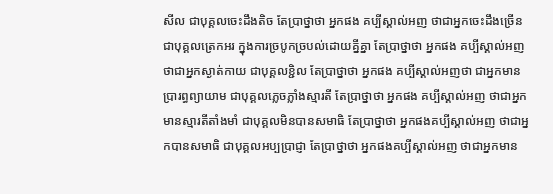សីល ជាបុគ្គលចេះដឹងតិច តែប្រាថ្នាថា អ្នកផង គប្បីស្គាល់អញ ថាជាអ្នកចេះដឹងច្រើន ជាបុគ្គលត្រេកអរ ក្នុងការច្របូកច្របល់ដោយគ្នីគ្នា តែប្រាថ្នាថា អ្នកផង គប្បីស្គាល់អញ ថាជាអ្នកស្ងាត់កាយ ជាបុគ្គលខ្ជិល តែប្រាថ្នាថា អ្នកផង គប្បីស្គាល់អញថា ជាអ្នកមានប្រារព្ធព្យាយាម ជាបុគ្គលភ្លេចភ្លាំងស្មារតី តែប្រាថ្នាថា អ្នកផង គប្បីស្គាល់អញ ថាជាអ្នកមានស្មារតីតាំងមាំ ជាបុគ្គលមិនបានសមាធិ តែប្រាថ្នាថា អ្នកផងគប្បីស្គាល់អញ ថាជាអ្នកបានសមាធិ ជាបុគ្គលអប្បប្រាជ្ញា តែប្រាថ្នាថា អ្នកផងគប្បីស្គាល់អញ ថាជាអ្នកមាន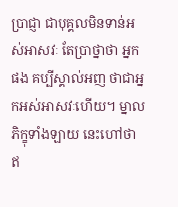ប្រាជ្ញា ជាបុគ្គលមិនទាន់អស់អាសវៈ តែប្រាថ្នាថា អ្នកផង គប្បីស្គាល់អញ ថាជាអ្នកអស់អាសវៈហើយ។ ម្នាលភិក្ខុទាំងឡាយ នេះហៅថា ឥ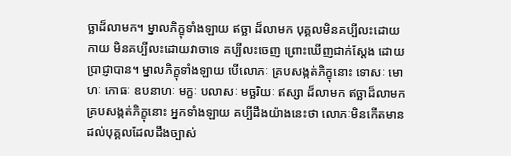ច្ឆាដ៏លាមក។ ម្នាលភិក្ខុទាំងឡាយ ឥច្ឆា ដ៏លាមក បុគ្គលមិនគប្បីលះដោយកាយ មិនគប្បីលះដោយវាចាទេ គប្បីលះចេញ ព្រោះឃើញជាក់ស្តែង ដោយប្រាជ្ញាបាន។ ម្នាលភិក្ខុទាំងឡាយ បើលោភៈ គ្របសង្កត់ភិក្ខុនោះ ទោសៈ មោហៈ កោធៈ ឧបនាហៈ មក្ខៈ បលាសៈ មច្ឆរិយៈ ឥស្សា ដ៏លាមក ឥច្ឆាដ៏លាមក គ្របសង្កត់ភិក្ខុនោះ អ្នកទាំងឡាយ គប្បីដឹងយ៉ាងនេះថា លោភៈមិនកើតមានដល់បុគ្គលដែលដឹងច្បាស់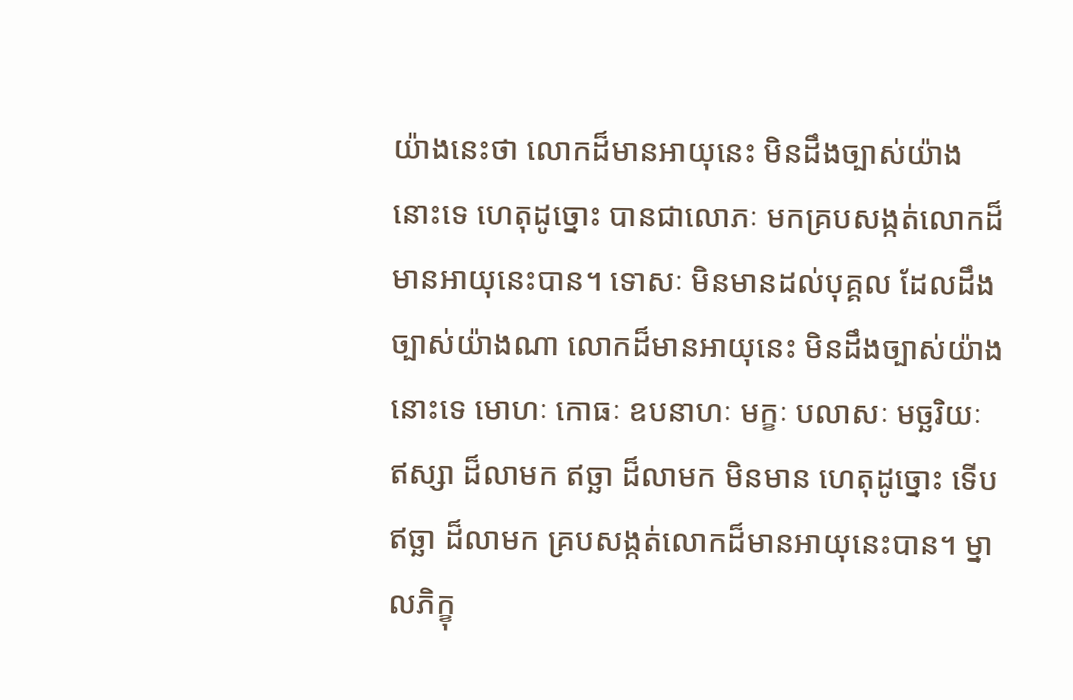យ៉ាងនេះថា លោកដ៏មានអាយុនេះ មិនដឹងច្បាស់យ៉ាងនោះទេ ហេតុដូច្នោះ បានជាលោភៈ មកគ្របសង្កត់លោកដ៏មានអាយុនេះបាន។ ទោសៈ មិនមានដល់បុគ្គល ដែលដឹងច្បាស់យ៉ាងណា លោកដ៏មានអាយុនេះ មិនដឹងច្បាស់យ៉ាងនោះទេ មោហៈ កោធៈ ឧបនាហៈ មក្ខៈ បលាសៈ មច្ឆរិយៈ ឥស្សា ដ៏លាមក ឥច្ឆា ដ៏លាមក មិនមាន ហេតុដូច្នោះ ទើបឥច្ឆា ដ៏លាមក គ្របសង្កត់លោកដ៏មានអាយុនេះបាន។ ម្នាលភិក្ខុ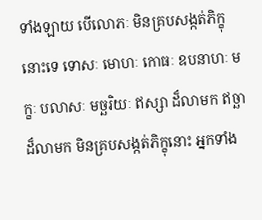ទាំងឡាយ បើលោភៈ មិនគ្របសង្កត់ភិក្ខុនោះទេ ទោសៈ មោហៈ កោធៈ ឧបនាហៈ មក្ខៈ បលាសៈ មច្ឆរិយៈ ឥស្សា ដ៏លាមក ឥច្ឆាដ៏លាមក មិនគ្របសង្កត់ភិក្ខុនោះ អ្នកទាំង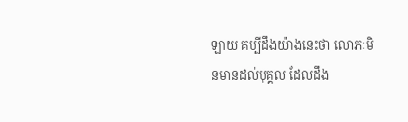ឡាយ គប្បីដឹងយ៉ាងនេះថា លោភៈមិនមានដល់បុគ្គល ដែលដឹង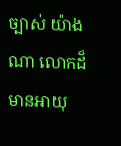ច្បាស់ យ៉ាងណា លោកដ៏មានអាយុ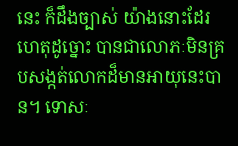នេះ ក៏ដឹងច្បាស់ យ៉ាងនោះដែរ ហេតុដូច្នោះ បានជាលោភៈមិនគ្របសង្កត់លោកដ៏មានអាយុនេះបាន។ ទោសៈ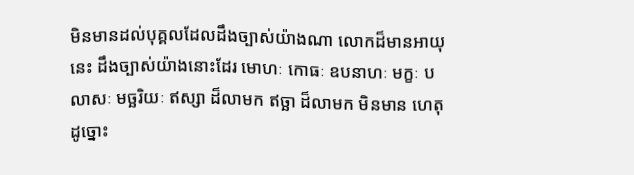មិនមានដល់បុគ្គលដែលដឹងច្បាស់យ៉ាងណា លោកដ៏មានអាយុនេះ ដឹងច្បាស់យ៉ាងនោះដែរ មោហៈ កោធៈ ឧបនាហៈ មក្ខៈ បលាសៈ មច្ឆរិយៈ ឥស្សា ដ៏លាមក ឥច្ឆា ដ៏លាមក មិនមាន ហេតុដូច្នោះ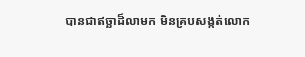បានជាឥច្ឆាដ៏លាមក មិនគ្របសង្កត់លោក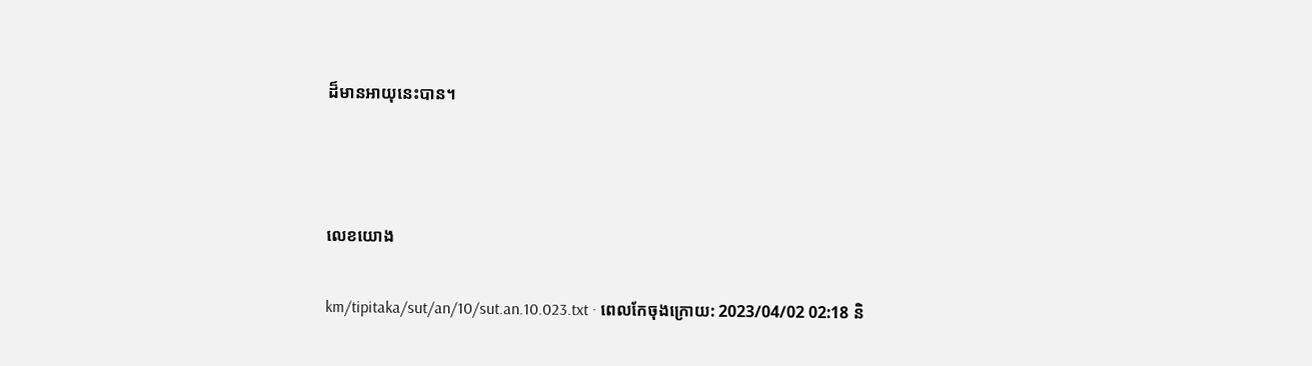ដ៏មានអាយុនេះបាន។



លេខយោង

km/tipitaka/sut/an/10/sut.an.10.023.txt · ពេលកែចុងក្រោយ: 2023/04/02 02:18 និ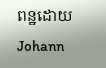ពន្ឋដោយ Johann